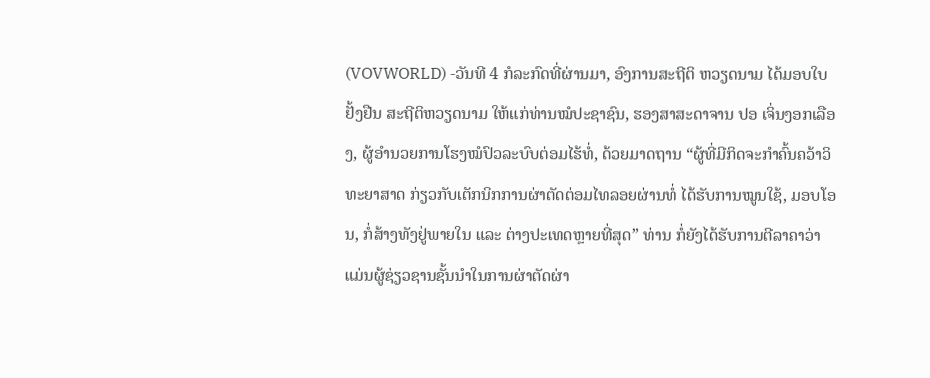(VOVWORLD) -ວັນທີ 4 ກໍລະກົດທີ່ຜ່ານມາ, ອົງການສະຖີຕິ ຫວຽດນາມ ໄດ້ມອບໃບຢັ້ງຢືນ ສະຖີຕິຫວຽດນາມ ໃຫ້ແກ່ທ່ານໝໍປະຊາຊົນ, ຮອງສາສະດາຈານ ປອ ເຈິ່ນງອກເລືອງ, ຜູ້ອຳນວຍການໂຮງໝໍປົວລະບົບຕ່ອມໄຮ້ທໍ່, ດ້ວຍມາດຖານ “ຜູ້ທີ່ມີກິດຈະກຳຄົ້ນຄວ້າວິທະຍາສາດ ກ່ຽວກັບເຕັກນິກການຜ່າຕັດຕ່ອມໄທລອຍຜ່ານທໍ່ ໄດ້ຮັບການໝູນໃຊ້, ມອບໂອນ, ກໍ່ສ້າງທັງຢູ່ພາຍໃນ ແລະ ຕ່າງປະເທດຫຼາຍທີ່ສຸດ” ທ່ານ ກໍ່ຍັງໄດ້ຮັບການຕີລາຄາວ່າ ແມ່ນຜູ້ຊ່ຽວຊານຊັ້ນນຳໃນການຜ່າຕັດຜ່າ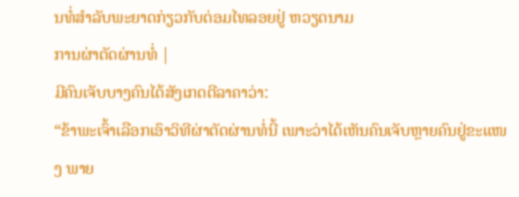ນທໍ່ສຳລັບພະຍາດກ່ຽວກັບຕ່ອມໄທລອຍຢູ່ ຫວຽດນາມ
ການຜ່າຕັດຜ່ານທໍ່ |
ມີຄົນເຈັບບາງຄົນໄດ້ສັງເກດຕີລາຄາວ່າ:
“ຂ້າພະເຈົ້າເລືອກເອົາວິທີຜ່າຕັດຜ່ານທໍ່ນີ້ ເພາະວ່າໄດ້ເຫັນຄົນເຈັບຫຼາຍຄົນຢູ່ຂະແໜງ ພາຍ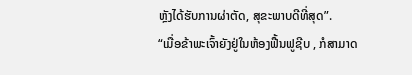ຫຼັງໄດ້ຮັບການຜ່າຕັດ, ສຸຂະພາບດີທີ່ສຸດ”.
“ເມື່ອຂ້າພະເຈົ້າຍັງຢູ່ໃນຫ້ອງຟື້ນຟູຊີບ , ກໍສາມາດ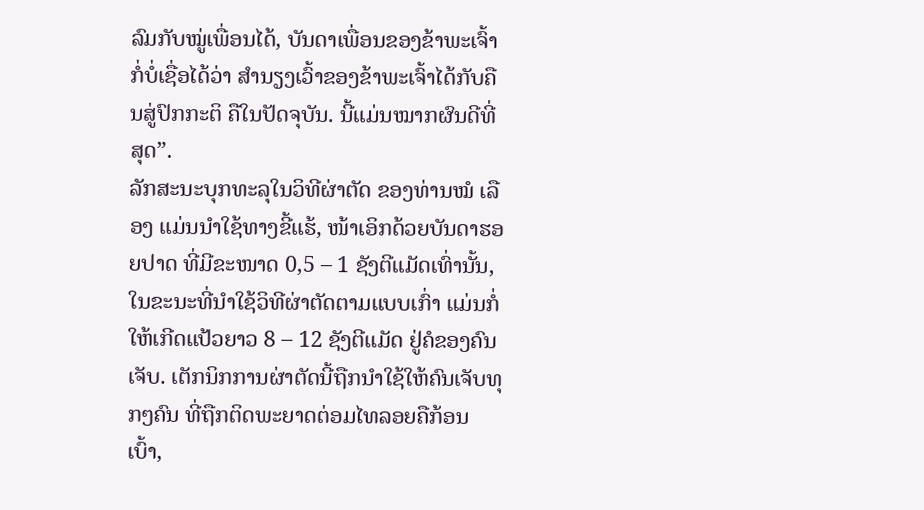ລົມກັບໝູ່ເພື່ອນໄດ້, ບັນດາເພື່ອນຂອງຂ້າພະເຈົ້າກໍ່ບໍ່ເຊື່ອໄດ້ວ່າ ສຳນຽງເວົ້າຂອງຂ້າພະເຈົ້າໄດ້ກັບຄືນສູ່ປົກກະຕິ ຄືໃນປັດຈຸບັນ. ນີ້ແມ່ນໝາກຜົນດີທີ່ສຸດ”.
ລັກສະນະບຸກທະລຸໃນວິທີຜ່າຕັດ ຂອງທ່ານໝໍ ເລືອງ ແມ່ນນຳໃຊ້ທາງຂີ້ແຮ້, ໜ້າເອິກດ້ວຍບັນດາຮອຍປາດ ທີ່ມີຂະໜາດ 0,5 – 1 ຊັງຕີແມັດເທົ່ານັ້ນ, ໃນຂະນະທີ່ນຳໃຊ້ວິທີຜ່າຕັດຕາມແບບເກົ່າ ແມ່ນກໍ່ໃຫ້ເກີດແປ້ວຍາວ 8 – 12 ຊັງຕີແມັດ ຢູ່ຄໍຂອງຄົນເຈັບ. ເຕັກນິກການຜ່າຕັດນີ້ຖືກນຳໃຊ້ໃຫ້ຄົນເຈັບທຸກໆຄົນ ທີ່ຖືກຕິດພະຍາດຕ່ອມໄທລອຍຄືກ້ອນເບົ້າ,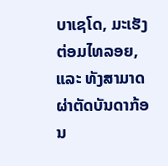ບາເຊໂດ, ມະເຮັງຕ່ອມໄທລອຍ, ແລະ ທັງສາມາດຜ່າຕັດບັນດາກ້ອນ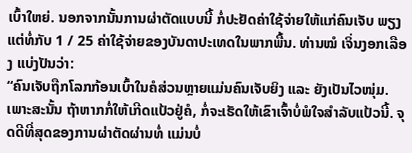ເບົ້າໃຫຍ່. ນອກຈາກນັ້ນການຜ່າຕັດແບບນີ້ ກໍ່ປະຢັດຄ່າໃຊ້ຈ່າຍໃຫ້ແກ່ຄົນເຈັບ ພຽງແຕ່ທໍ່ກັບ 1 / 25 ຄ່າໃຊ້ຈ່າຍຂອງບັນດາປະເທດໃນພາກພື້ນ. ທ່ານໝໍ ເຈິ່ນງອກເລືອງ ແບ່ງປັນວ່າ:
“ຄົນເຈັບຖືກໂລກກ້ອນເບົ້າໃນຄໍສ່ວນຫຼາຍແມ່ນຄົນເຈັບຍິງ ແລະ ຍັງເປັນໄວໜຸ່ມ. ເພາະສະນັ້ນ ຖ້າຫາກກໍ່ໃຫ້ເກີດແປ້ວຢູ່ຄໍ, ກໍ່ຈະເຮັດໃຫ້ເຂົາເຈົ້າບໍ່ພໍໃຈສຳລັບແປ້ວນີ້. ຈຸດດີທີ່ສຸດຂອງການຜ່າຕັດຜ່ານທໍ່ ແມ່ນບໍ່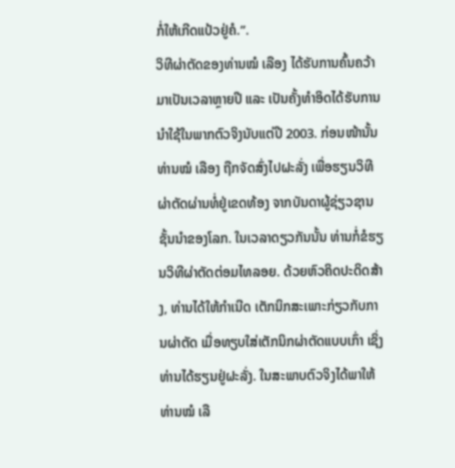ກໍ່ໃຫ້ເກີດແປ້ວຢູ່ຄໍ.”.
ວິທີຜ່າຕັດຂອງທ່ານໝໍ ເລືອງ ໄດ້ຮັບການຄົ້ນຄວ້າມາເປັນເວລາຫຼາຍປີ ແລະ ເປັນຄັ້ງທຳອິດໄດ້ຮັບການນຳໃຊ້ໃນພາກຕົວຈິງນັບແຕ່ປີ 2003. ກ່ອນໜ້ານັ້ນທ່ານໝໍ ເລືອງ ຖືກຈັດສົ່ງໄປຝະລັ່ງ ເພື່ອຮຽນວິທີຜ່າຕັດຜ່ານທໍ່ຢູ່ເຂດທ້ອງ ຈາກບັນດາຜູ້ຊ່ຽວຊານຊັ້ນນຳຂອງໂລກ. ໃນເວລາດຽວກັນນັ້ນ ທ່ານກໍ່ຂໍຮຽນວິທີຜ່າຕັດຕ່ອມໄທລອຍ. ດ້ວຍຫົວຄິດປະດິດສ້າງ, ທ່ານໄດ້ໃຫ້ກຳເນີດ ເຕັກນິກສະເພາະກ່ຽວກັບການຜ່າຕັດ ເມື່ອທຽບໃສ່ເຕັກນິກຜ່າຕັດແບບເກົ່າ ເຊິ່ງທ່ານໄດ້ຮຽນຢູ່ຝະລັ່ງ. ໃນສະພາບຕົວຈິງໄດ້ພາໃຫ້ທ່ານໝໍ ເລື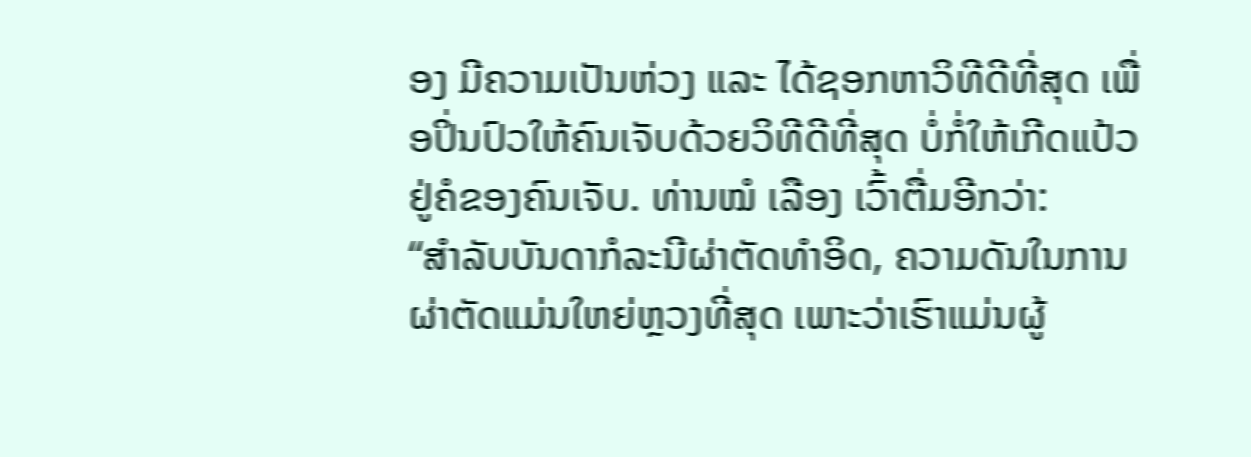ອງ ມີຄວາມເປັນຫ່ວງ ແລະ ໄດ້ຊອກຫາວິທີດີທີ່ສຸດ ເພື່ອປິ່ນປົວໃຫ້ຄົນເຈັບດ້ວຍວິທີດີທີ່ສຸດ ບໍ່ກໍ່ໃຫ້ເກີດແປ້ວຢູ່ຄໍຂອງຄົນເຈັບ. ທ່ານໝໍ ເລືອງ ເວົ້າຕື່ມອີກວ່າ:
“ສຳລັບບັນດາກໍລະນີຜ່າຕັດທຳອິດ, ຄວາມດັນໃນການຜ່າຕັດແມ່ນໃຫຍ່ຫຼວງທີ່ສຸດ ເພາະວ່າເຮົາແມ່ນຜູ້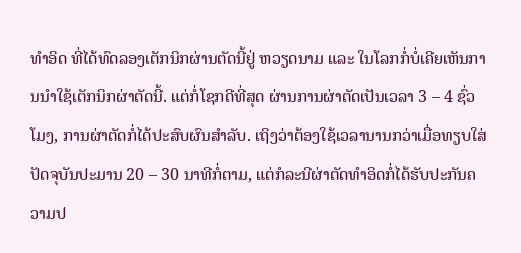ທຳອິດ ທີ່ໄດ້ທົດລອງເຕັກນິກຜ່ານຕັດນີ້ຢູ່ ຫວຽດນາມ ແລະ ໃນໂລກກໍ່ບໍ່ເຄີຍເຫັນການນຳໃຊ້ເຕັກນິກຜ່າຕັດນີ້. ແຕ່ກໍ່ໂຊກດີທີ່ສຸດ ຜ່ານການຜ່າຕັດເປັນເວລາ 3 – 4 ຊົ່ວໂມງ, ການຜ່າຕັດກໍ່ໄດ້ປະສົບຜົນສຳລັບ. ເຖິງວ່າຕ້ອງໃຊ້ເວລານານກວ່າເມື່ອທຽບໃສ່ປັດຈຸບັນປະມານ 20 – 30 ນາທີກໍ່ຕາມ, ແຕ່ກໍລະນີຜ່າຕັດທຳອິດກໍ່ໄດ້ຮັບປະກັນຄວາມປ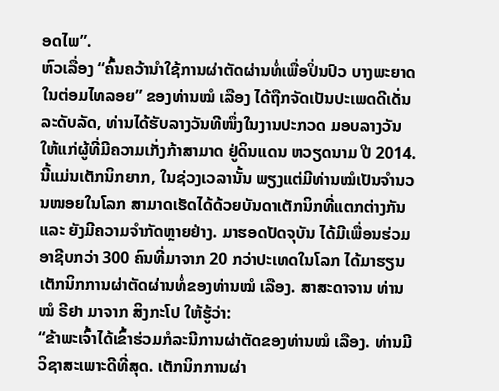ອດໄພ”.
ຫົວເລື່ອງ “ຄົ້ນຄວ້ານຳໃຊ້ການຜ່າຕັດຜ່ານທໍ່ເພື່ອປິ່ນປົວ ບາງພະຍາດໃນຕ່ອມໄທລອຍ” ຂອງທ່ານໝໍ ເລືອງ ໄດ້ຖືກຈັດເປັນປະເພດດີເດັ່ນລະດັບລັດ, ທ່ານໄດ້ຮັບລາງວັນທີໜຶ່ງໃນງານປະກວດ ມອບລາງວັນໃຫ້ແກ່ຜູ້ທີ່ມີຄວາມເກັ່ງກ້າສາມາດ ຢູ່ດິນແດນ ຫວຽດນາມ ປີ 2014. ນີ້ແມ່ນເຕັກນິກຍາກ, ໃນຊ່ວງເວລານັ້ນ ພຽງແຕ່ມີທ່ານໝໍເປັນຈຳນວນໜອຍໃນໂລກ ສາມາດເຮັດໄດ້ດ້ວຍບັນດາເຕັກນິກທີ່ແຕກຕ່າງກັນ ແລະ ຍັງມີຄວາມຈຳກັດຫຼາຍຢ່າງ. ມາຮອດປັດຈຸບັນ ໄດ້ມີເພື່ອນຮ່ວມອາຊີບກວ່າ 300 ຄົນທີ່ມາຈາກ 20 ກວ່າປະເທດໃນໂລກ ໄດ້ມາຮຽນເຕັກນິກການຜ່າຕັດຜ່ານທໍ່ຂອງທ່ານໝໍ ເລືອງ. ສາສະດາຈານ ທ່ານໝໍ ຣີຢາ ມາຈາກ ສິງກະໂປ ໃຫ້ຮູ້ວ່າ:
“ຂ້າພະເຈົ້າໄດ້ເຂົ້າຮ່ວມກໍລະນີການຜ່າຕັດຂອງທ່ານໝໍ ເລືອງ. ທ່ານມີວິຊາສະເພາະດີທີ່ສຸດ. ເຕັກນິກການຜ່າ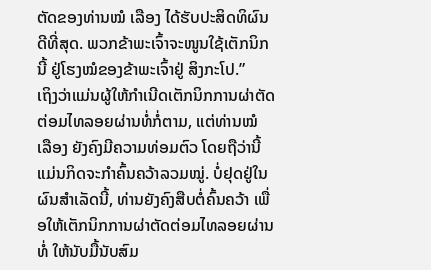ຕັດຂອງທ່ານໝໍ ເລືອງ ໄດ້ຮັບປະສິດທິຜົນດີທີ່ສຸດ. ພວກຂ້າພະເຈົ້າຈະໜູນໃຊ້ເຕັກນິກນີ້ ຢູ່ໂຮງໝໍຂອງຂ້າພະເຈົ້າຢູ່ ສິງກະໂປ.”
ເຖິງວ່າແມ່ນຜູ້ໃຫ້ກຳເນີດເຕັກນິກການຜ່າຕັດຕ່ອມໄທລອຍຜ່ານທໍ່ກໍ່ຕາມ, ແຕ່ທ່ານໝໍ ເລືອງ ຍັງຄົງມີຄວາມທ່ອມຕົວ ໂດຍຖືວ່ານີ້ແມ່ນກິດຈະກຳຄົ້ນຄວ້າລວມໝູ່. ບໍ່ຢຸດຢູ່ໃນຜົນສຳເລັດນີ້, ທ່ານຍັງຄົງສືບຕໍ່ຄົ້ນຄວ້າ ເພື່ອໃຫ້ເຕັກນິກການຜ່າຕັດຕ່ອມໄທລອຍຜ່ານທໍ່ ໃຫ້ນັບມື້ນັບສົມ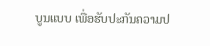ບູນແບບ ເພື່ອຮັບປະກັນຄວາມປ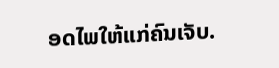ອດໄພໃຫ້ແກ່ຄົນເຈັບ.